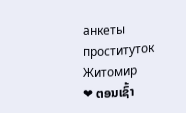анкеты проституток Житомир
❤ ຕອນເຊົ້າ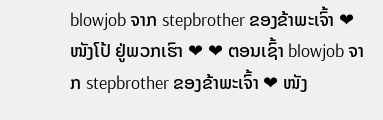blowjob ຈາກ stepbrother ຂອງຂ້າພະເຈົ້າ ❤ ໜັງໂປ້ ຢູ່ພວກເຮົາ ❤ ❤ ຕອນເຊົ້າ blowjob ຈາກ stepbrother ຂອງຂ້າພະເຈົ້າ ❤ ໜັງ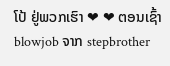ໂປ້ ຢູ່ພວກເຮົາ ❤ ❤ ຕອນເຊົ້າ blowjob ຈາກ stepbrother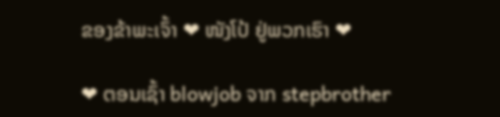ຂອງຂ້າພະເຈົ້າ ❤ ໜັງໂປ້ ຢູ່ພວກເຮົາ ❤

❤ ຕອນເຊົ້າ blowjob ຈາກ stepbrother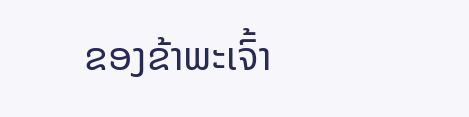ຂອງຂ້າພະເຈົ້າ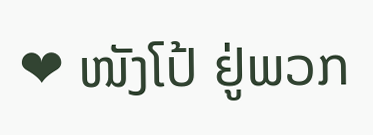❤ ໜັງໂປ້ ຢູ່ພວກ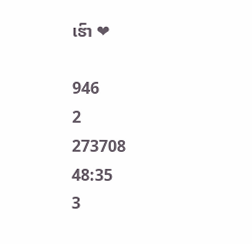ເຮົາ ❤

946
2
273708
48:35
3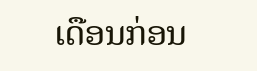ເດືອນກ່ອນ